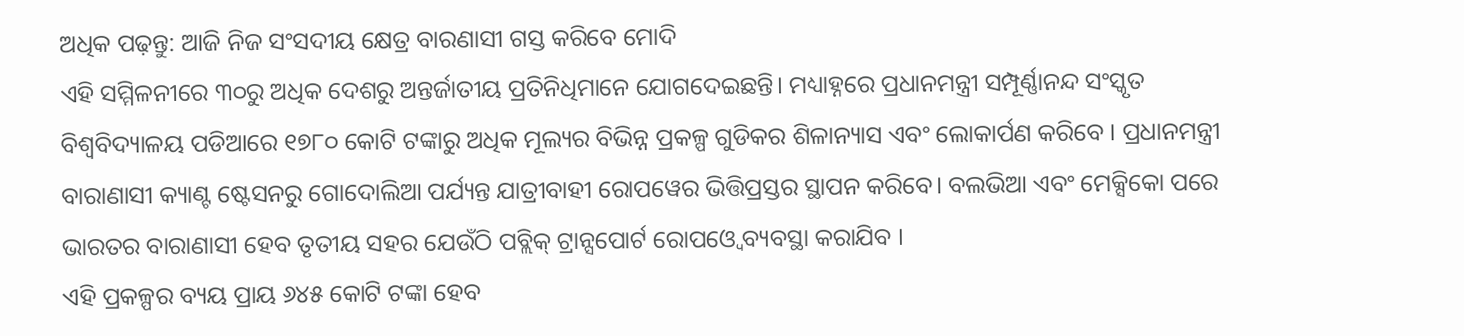ଅଧିକ ପଢ଼ନ୍ତୁ: ଆଜି ନିଜ ସଂସଦୀୟ କ୍ଷେତ୍ର ବାରଣାସୀ ଗସ୍ତ କରିବେ ମୋଦି
ଏହି ସମ୍ମିଳନୀରେ ୩୦ରୁ ଅଧିକ ଦେଶରୁ ଅନ୍ତର୍ଜାତୀୟ ପ୍ରତିନିଧିମାନେ ଯୋଗଦେଇଛନ୍ତି। ମଧ୍ୟାହ୍ନରେ ପ୍ରଧାନମନ୍ତ୍ରୀ ସମ୍ପୂର୍ଣ୍ଣାନନ୍ଦ ସଂସ୍କୃତ ବିଶ୍ଵବିଦ୍ୟାଳୟ ପଡିଆରେ ୧୭୮୦ କୋଟି ଟଙ୍କାରୁ ଅଧିକ ମୂଲ୍ୟର ବିଭିନ୍ନ ପ୍ରକଳ୍ପ ଗୁଡିକର ଶିଳାନ୍ୟାସ ଏବଂ ଲୋକାର୍ପଣ କରିବେ । ପ୍ରଧାନମନ୍ତ୍ରୀ ବାରାଣାସୀ କ୍ୟାଣ୍ଟ ଷ୍ଟେସନରୁ ଗୋଦୋଲିଆ ପର୍ଯ୍ୟନ୍ତ ଯାତ୍ରୀବାହୀ ରୋପୱେର ଭିତ୍ତିପ୍ରସ୍ତର ସ୍ଥାପନ କରିବେ। ବଲଭିଆ ଏବଂ ମେକ୍ସିକୋ ପରେ ଭାରତର ବାରାଣାସୀ ହେବ ତୃତୀୟ ସହର ଯେଉଁଠି ପବ୍ଲିକ୍ ଟ୍ରାନ୍ସପୋର୍ଟ ରୋପଓ୍ବେ ବ୍ୟବସ୍ଥା କରାଯିବ ।
ଏହି ପ୍ରକଳ୍ପର ବ୍ୟୟ ପ୍ରାୟ ୬୪୫ କୋଟି ଟଙ୍କା ହେବ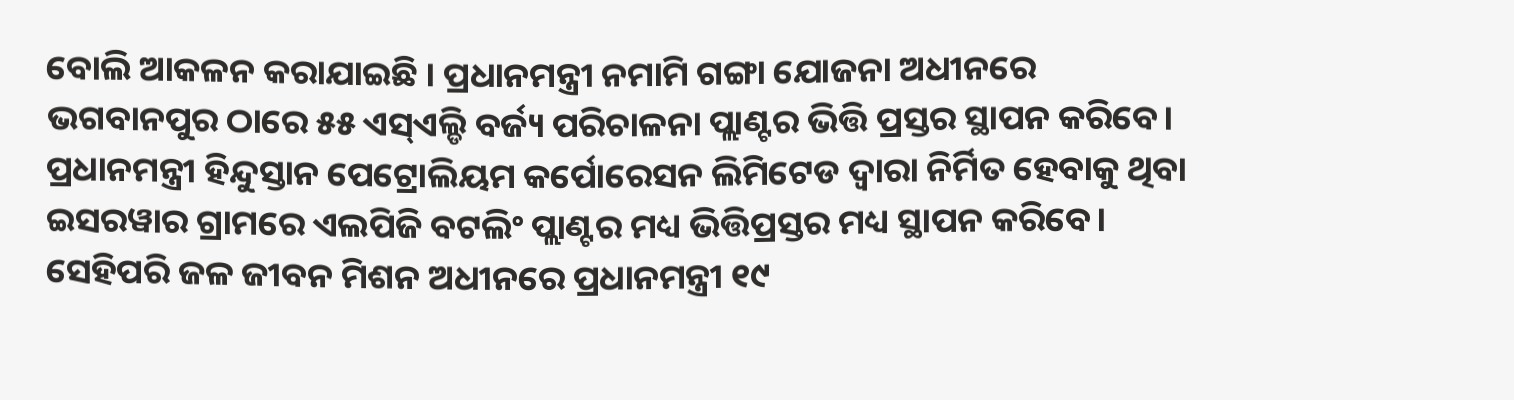ବୋଲି ଆକଳନ କରାଯାଇଛି । ପ୍ରଧାନମନ୍ତ୍ରୀ ନମାମି ଗଙ୍ଗା ଯୋଜନା ଅଧୀନରେ ଭଗବାନପୁର ଠାରେ ୫୫ ଏସ୍ଏଲ୍ଡି ବର୍ଜ୍ୟ ପରିଚାଳନା ପ୍ଲାଣ୍ଟର ଭିତ୍ତି ପ୍ରସ୍ତର ସ୍ଥାପନ କରିବେ। ପ୍ରଧାନମନ୍ତ୍ରୀ ହିନ୍ଦୁସ୍ତାନ ପେଟ୍ରୋଲିୟମ କର୍ପୋରେସନ ଲିମିଟେଡ ଦ୍ଵାରା ନିର୍ମିତ ହେବାକୁ ଥିବା ଇସରୱାର ଗ୍ରାମରେ ଏଲପିଜି ବଟଲିଂ ପ୍ଲାଣ୍ଟର ମଧ୍ୟ ଭିତ୍ତିପ୍ରସ୍ତର ମଧ୍ୟ ସ୍ଥାପନ କରିବେ। ସେହିପରି ଜଳ ଜୀବନ ମିଶନ ଅଧୀନରେ ପ୍ରଧାନମନ୍ତ୍ରୀ ୧୯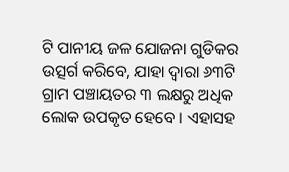ଟି ପାନୀୟ ଜଳ ଯୋଜନା ଗୁଡିକର ଉତ୍ସର୍ଗ କରିବେ, ଯାହା ଦ୍ଵାରା ୬୩ଟି ଗ୍ରାମ ପଞ୍ଚାୟତର ୩ ଲକ୍ଷରୁ ଅଧିକ ଲୋକ ଉପକୃତ ହେବେ । ଏହାସହ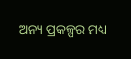ଅନ୍ୟ ପ୍ରକଳ୍ପର ମଧ୍ୟ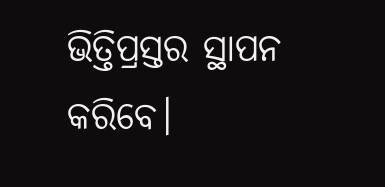ଭିତ୍ତିପ୍ରସ୍ତର ସ୍ଥାପନ କରିବେ।